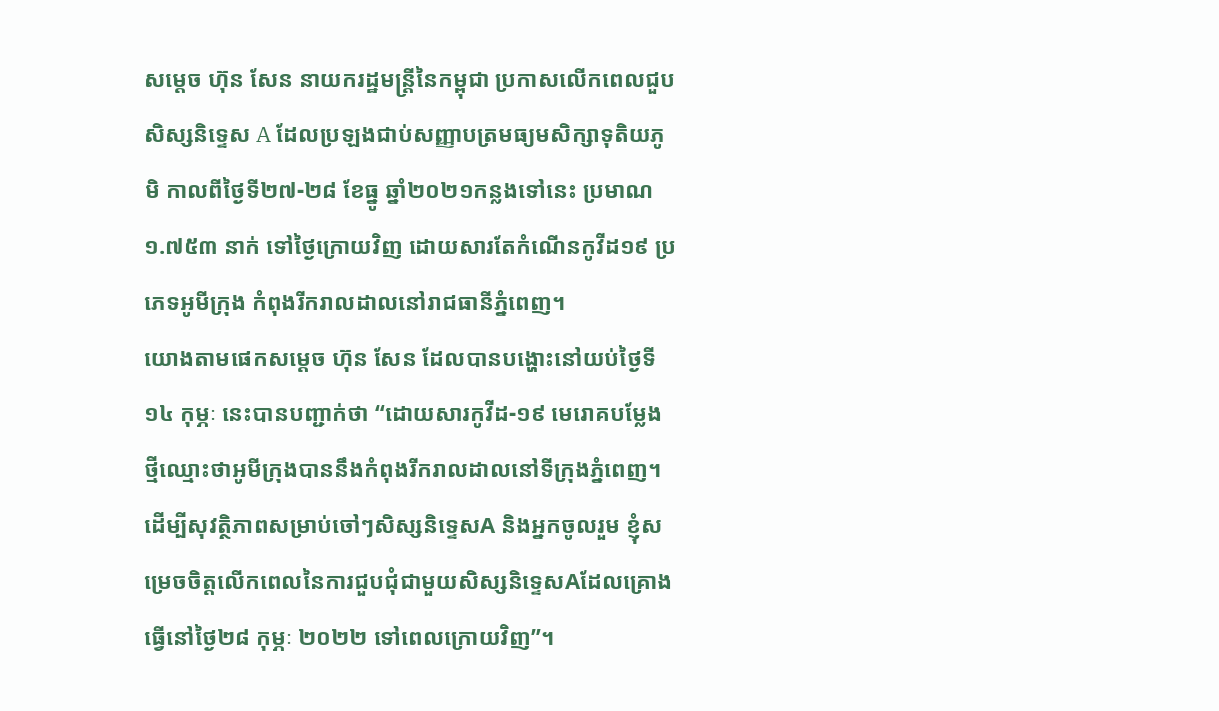សម្តេច ហ៊ុន សែន នាយករដ្ឋមន្ត្រីនៃកម្ពុជា ប្រកាសលើកពេលជួបសិស្សនិទ្ទេស A ដែលប្រឡងជាប់សញ្ញាបត្រមធ្យមសិក្សាទុតិយភូមិ កាលពីថ្ងៃទី២៧-២៨ ខែធ្នូ ឆ្នាំ២០២១កន្លងទៅនេះ ប្រមាណ ១.៧៥៣ នាក់ ទៅថ្ងៃក្រោយវិញ ដោយសារតែកំណើនកូវីដ១៩ ប្រភេទអូមីក្រុង កំពុងរីករាលដាលនៅរាជធានីភ្នំពេញ។
យោងតាមផេកសម្តេច ហ៊ុន សែន ដែលបានបង្ហោះនៅយប់ថ្ងៃទី១៤ កុម្ភៈ នេះបានបញ្ជាក់ថា “ដោយសារកូវីដ-១៩ មេរោគបម្លែងថ្មីឈ្មោះថាអូមីក្រុងបាននឹងកំពុងរីករាលដាលនៅទីក្រុងភ្នំពេញ។ដើម្បីសុវត្ថិភាពសម្រាប់ចៅៗសិស្សនិទ្ទេសA និងអ្នកចូលរួម ខ្ញុំសម្រេចចិត្តលើកពេលនៃការជួបជុំជាមួយសិស្សនិទ្ទេសAដែលគ្រោងធ្វើនៅថ្ងៃ២៨ កុម្ភៈ ២០២២ ទៅពេលក្រោយវិញ”។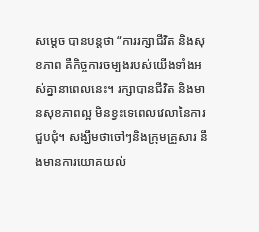សម្តេច បានបន្តថា “ការរក្សាជីវិត និងសុខភាព គឺកិច្ចការចម្បងរបស់យើងទាំងអស់គ្នានាពេលនេះ។ រក្សាបានជីវិត និងមានសុខភាពល្អ មិនខ្វះទេពេលវេលានៃការជួបជុំ។ សង្ឃឹមថាចៅៗនិងក្រុមគ្រួសារ នឹងមានការយោគយល់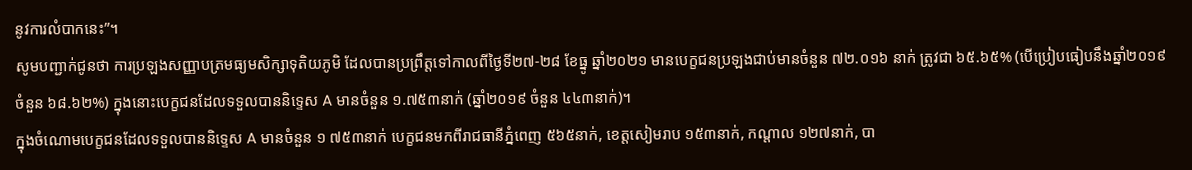នូវការលំបាកនេះ”។
សូមបញ្ជាក់ជូនថា ការប្រឡងសញ្ញាបត្រមធ្យមសិក្សាទុតិយភូមិ ដែលបានប្រព្រឹត្តទៅកាលពីថ្ងៃទី២៧-២៨ ខែធ្នូ ឆ្នាំ២០២១ មានបេក្ខជនប្រឡងជាប់មានចំនួន ៧២.០១៦ នាក់ ត្រូវជា ៦៥.៦៥% (បើប្រៀបធៀបនឹងឆ្នាំ២០១៩ ចំនួន ៦៨.៦២%) ក្នុងនោះបេក្ខជនដែលទទួលបាននិទ្ទេស A មានចំនួន ១.៧៥៣នាក់ (ឆ្នាំ២០១៩ ចំនួន ៤៤៣នាក់)។
ក្នុងចំណោមបេក្ខជនដែលទទួលបាននិទ្ទេស A មានចំនួន ១ ៧៥៣នាក់ បេក្ខជនមកពីរាជធានីភ្នំពេញ ៥៦៥នាក់, ខេត្តសៀមរាប ១៥៣នាក់, កណ្តាល ១២៧នាក់, បា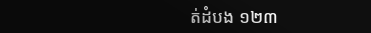ត់ដំបង ១២៣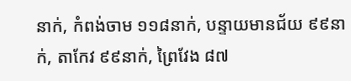នាក់, កំពង់ចាម ១១៨នាក់, បន្ទាយមានជ័យ ៩៩នាក់, តាកែវ ៩៩នាក់, ព្រៃវែង ៨៧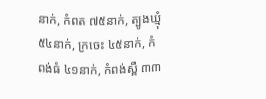នាក់, កំពត ៧៥នាក់, ត្បូងឃ្មុំ ៥៤នាក់, ក្រចេះ ៤៥នាក់, កំពង់ធំ ៤១នាក់, កំពង់ស្ពឺ ៣៣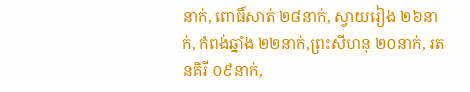នាក់, ពោធិ៍សាត់ ២៨នាក់, ស្វាយរៀង ២៦នាក់, កំពង់ឆ្នាំង ២២នាក់,ព្រះសីហនុ ២០នាក់, រតនគិរី ០៩នាក់,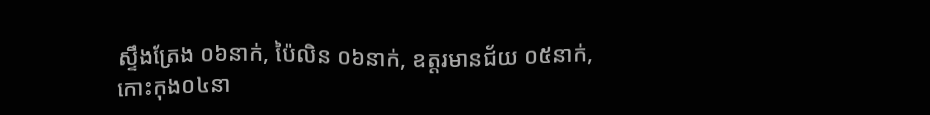ស្ទឹងត្រែង ០៦នាក់, ប៉ៃលិន ០៦នាក់, ឧត្តរមានជ័យ ០៥នាក់, កោះកុង០៤នា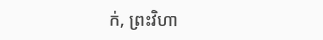ក់, ព្រះវិហា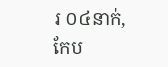រ ០៤នាក់, កែប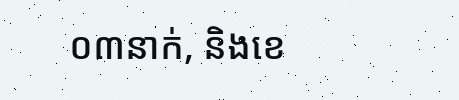០៣នាក់, និងខេ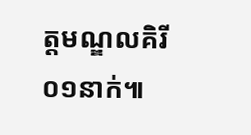ត្តមណ្ឌលគិរី ០១នាក់៕